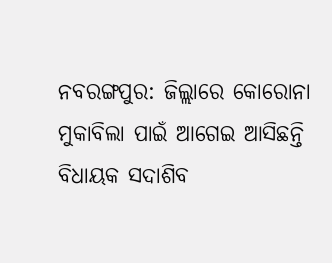ନବରଙ୍ଗପୁର: ଜିଲ୍ଲାରେ କୋରୋନା ମୁକାବିଲା ପାଇଁ ଆଗେଇ ଆସିଛନ୍ତି ବିଧାୟକ ସଦାଶିବ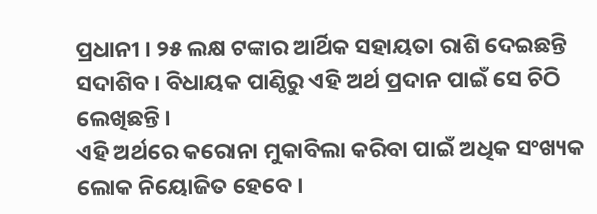ପ୍ରଧାନୀ । ୨୫ ଲକ୍ଷ ଟଙ୍କାର ଆର୍ଥିକ ସହାୟତା ରାଶି ଦେଇଛନ୍ତି ସଦାଶିବ । ବିଧାୟକ ପାଣ୍ଠିରୁ ଏହି ଅର୍ଥ ପ୍ରଦାନ ପାଇଁ ସେ ଚିଠି ଲେଖିଛନ୍ତି ।
ଏହି ଅର୍ଥରେ କରୋନା ମୁକାବିଲା କରିବା ପାଇଁ ଅଧିକ ସଂଖ୍ୟକ ଲୋକ ନିୟୋଜିତ ହେବେ ।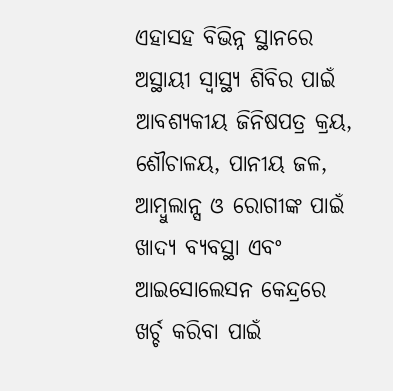ଏହାସହ ବିଭିନ୍ନ ସ୍ଥାନରେ ଅସ୍ଥାୟୀ ସ୍ବାସ୍ଥ୍ୟ ଶିବିର ପାଇଁ ଆବଶ୍ୟକୀୟ ଜିନିଷପତ୍ର କ୍ରୟ, ଶୌଚାଳୟ, ପାନୀୟ ଜଳ, ଆମ୍ବୁଲାନ୍ସ ଓ ରୋଗୀଙ୍କ ପାଇଁ ଖାଦ୍ୟ ବ୍ୟବସ୍ଥା ଏବଂ ଆଇସୋଲେସନ କେନ୍ଦ୍ରରେ ଖର୍ଚ୍ଚ କରିବା ପାଇଁ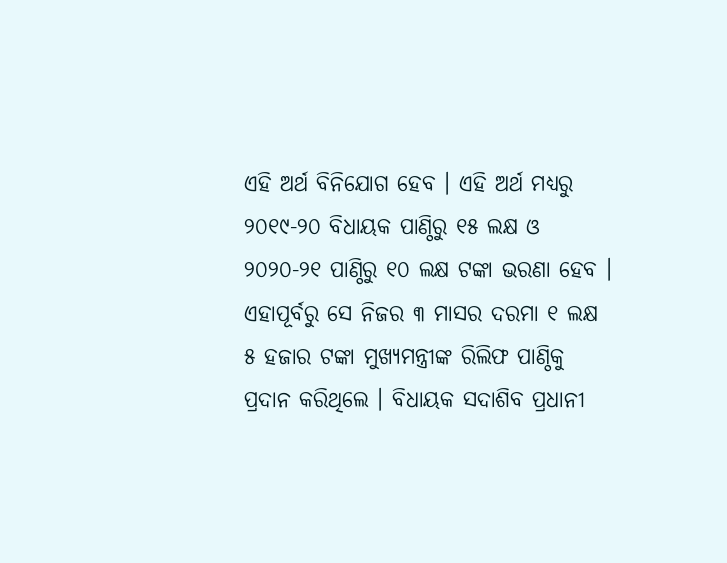ଏହି ଅର୍ଥ ବିନିଯୋଗ ହେବ । ଏହି ଅର୍ଥ ମଧ୍ୟରୁ ୨୦୧୯-୨୦ ବିଧାୟକ ପାଣ୍ଠିରୁ ୧୫ ଲକ୍ଷ ଓ ୨୦୨୦-୨୧ ପାଣ୍ଠିରୁ ୧୦ ଲକ୍ଷ ଟଙ୍କା ଭରଣା ହେବ ।
ଏହାପୂର୍ବରୁ ସେ ନିଜର ୩ ମାସର ଦରମା ୧ ଲକ୍ଷ ୫ ହଜାର ଟଙ୍କା ମୁଖ୍ୟମନ୍ତ୍ରୀଙ୍କ ରିଲିଫ ପାଣ୍ଠିକୁ ପ୍ରଦାନ କରିଥିଲେ । ବିଧାୟକ ସଦାଶିବ ପ୍ରଧାନୀ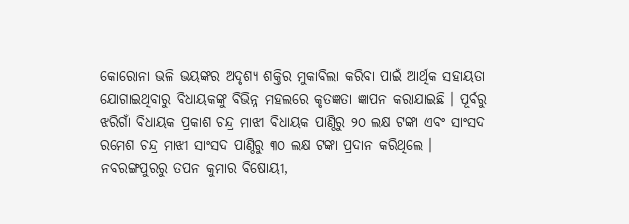କୋରୋନା ଭଳି ଭୟଙ୍କର ଅଦୃଶ୍ୟ ଶକ୍ତିର ମୁକାବିଲା କରିବା ପାଇଁ ଆର୍ଥିକ ସହାୟତା ଯୋଗାଇଥିବାରୁ ବିଧାୟକଙ୍କୁ ବିଭିନ୍ନ ମହଲରେ କୃତଜ୍ଞତା ଜ୍ଞାପନ କରାଯାଇଛି । ପୂର୍ବରୁ ଝରିଗାଁ ବିଧାୟକ ପ୍ରକାଶ ଚନ୍ଦ୍ର ମାଝୀ ବିଧାୟକ ପାଣ୍ଠିରୁ ୨୦ ଲକ୍ଷ ଟଙ୍କା ଏବଂ ସାଂସଦ ରମେଶ ଚନ୍ଦ୍ର ମାଝୀ ସାଂସଦ ପାଣ୍ଠିରୁ ୩୦ ଲକ୍ଷ ଟଙ୍କା ପ୍ରଦାନ କରିଥିଲେ ।
ନବରଙ୍ଗପୁରରୁ ତପନ କୁମାର ବିଷୋୟୀ,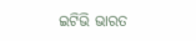ଇଟିଭି ଭାରତ